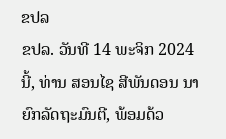ຂປລ
ຂປລ. ວັນທີ 14 ພະຈິກ 2024 ນີ້, ທ່ານ ສອນໄຊ ສີພັນດອນ ນາຍົກລັດຖະມົນຕີ, ພ້ອມດ້ວ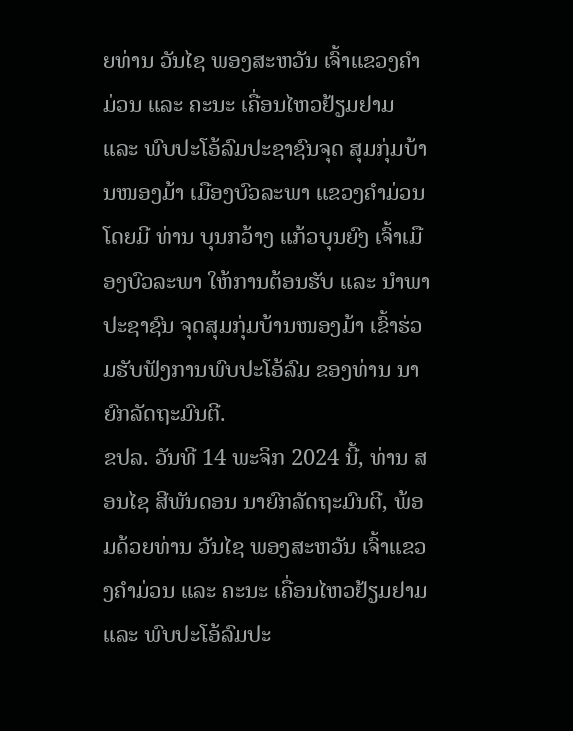ຍທ່ານ ວັນໄຊ ພອງສະຫວັນ ເຈົ້າແຂວງຄຳມ່ວນ ແລະ ຄະນະ ເຄື່ອນໄຫວຢ້ຽມຢາມ ແລະ ພົບປະໂອ້ລົມປະຊາຊົນຈຸດ ສຸມກຸ່ມບ້ານໜອງມ້າ ເມືອງບົວລະພາ ແຂວງຄຳມ່ວນ ໂດຍມີ ທ່ານ ບຸນກວ້າງ ແກ້ວບຸນຍົງ ເຈົ້າເມືອງບົວລະພາ ໃຫ້ການຕ້ອນຮັບ ແລະ ນຳພາປະຊາຊົນ ຈຸດສຸມກຸ່ມບ້ານໜອງມ້າ ເຂົ້າຮ່ວມຮັບຟັງການພົບປະໂອ້ລົມ ຂອງທ່ານ ນາຍົກລັດຖະມົນຕີ.
ຂປລ. ວັນທີ 14 ພະຈິກ 2024 ນີ້, ທ່ານ ສອນໄຊ ສີພັນດອນ ນາຍົກລັດຖະມົນຕີ, ພ້ອມດ້ວຍທ່ານ ວັນໄຊ ພອງສະຫວັນ ເຈົ້າແຂວງຄຳມ່ວນ ແລະ ຄະນະ ເຄື່ອນໄຫວຢ້ຽມຢາມ ແລະ ພົບປະໂອ້ລົມປະ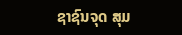ຊາຊົນຈຸດ ສຸມ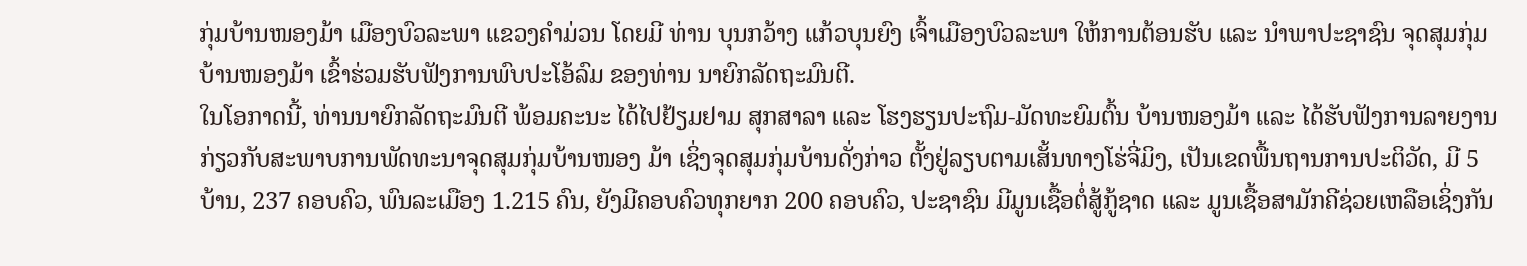ກຸ່ມບ້ານໜອງມ້າ ເມືອງບົວລະພາ ແຂວງຄຳມ່ວນ ໂດຍມີ ທ່ານ ບຸນກວ້າງ ແກ້ວບຸນຍົງ ເຈົ້າເມືອງບົວລະພາ ໃຫ້ການຕ້ອນຮັບ ແລະ ນຳພາປະຊາຊົນ ຈຸດສຸມກຸ່ມບ້ານໜອງມ້າ ເຂົ້າຮ່ວມຮັບຟັງການພົບປະໂອ້ລົມ ຂອງທ່ານ ນາຍົກລັດຖະມົນຕີ.
ໃນໂອກາດນີ້, ທ່ານນາຍົກລັດຖະມົນຕີ ພ້ອມຄະນະ ໄດ້ໄປຢ້ຽມຢາມ ສຸກສາລາ ແລະ ໂຮງຮຽນປະຖົມ-ມັດທະຍົມຕົ້ນ ບ້ານໜອງມ້າ ແລະ ໄດ້ຮັບຟັງການລາຍງານ ກ່ຽວກັບສະພາບການພັດທະນາຈຸດສຸມກຸ່ມບ້ານໜອງ ມ້າ ເຊິ່ງຈຸດສຸມກຸ່ມບ້ານດັ່ງກ່າວ ຕັ້ງຢູ່ລຽບຕາມເສັ້ນທາງໂຮ່ຈີ່ມິງ, ເປັນເຂດພື້ນຖານການປະຕິວັດ, ມີ 5 ບ້ານ, 237 ຄອບຄົວ, ພົນລະເມືອງ 1.215 ຄົນ, ຍັງມີຄອບຄົວທຸກຍາກ 200 ຄອບຄົວ, ປະຊາຊົນ ມີມູນເຊື້ອຕໍ່ສູ້ກູ້ຊາດ ແລະ ມູນເຊື້ອສາມັກຄີຊ່ວຍເຫລືອເຊິ່ງກັນ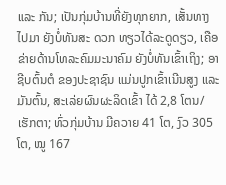ແລະ ກັນ; ເປັນກຸ່ມບ້ານທີ່ຍັງທຸກຍາກ, ເສັ້ນທາງໄປມາ ຍັງບໍ່ທັນສະ ດວກ ທຽວໄດ້ລະດູດຽວ, ເຄືອຂ່າຍດ້ານໂທລະຄົມມະນາຄົມ ຍັງບໍ່ທັນເຂົ້າເຖິງ; ອາຊີບຕົ້ນຕໍ ຂອງປະຊາຊົນ ແມ່ນປູກເຂົ້າເນີນສູງ ແລະ ມັນຕົ້ນ, ສະເລ່ຍຜົນຜະລິດເຂົ້າ ໄດ້ 2,8 ໂຕນ/ເຮັກຕາ; ທົ່ວກຸ່ມບ້ານ ມີຄວາຍ 41 ໂຕ, ງົວ 305 ໂຕ, ໝູ 167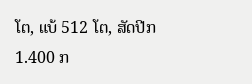ໂຕ, ແບ້ 512 ໂຕ, ສັດປີກ 1.400 ກ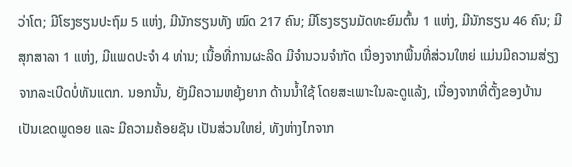ວ່າໂຕ; ມີໂຮງຮຽນປະຖົມ 5 ແຫ່ງ, ມີນັກຮຽນທັງ ໝົດ 217 ຄົນ; ມີໂຮງຮຽນມັດທະຍົມຕົ້ນ 1 ແຫ່ງ, ມີນັກຮຽນ 46 ຄົນ; ມີສຸກສາລາ 1 ແຫ່ງ, ມີແພດປະຈໍາ 4 ທ່ານ; ເນື້ອທີ່ການຜະລິດ ມີຈໍານວນຈຳກັດ ເນື່ອງຈາກພື້ນທີ່ສ່ວນໃຫຍ່ ແມ່ນມີຄວາມສ່ຽງຈາກລະເບີດບໍ່ທັນແຕກ. ນອກນັ້ນ, ຍັງມີຄວາມຫຍຸ້ງຍາກ ດ້ານນໍ້າໃຊ້ ໂດຍສະເພາະໃນລະດູແລ້ງ, ເນື່ອງຈາກທີ່ຕັ້ງຂອງບ້ານ ເປັນເຂດພູດອຍ ແລະ ມີຄວາມຄ້ອຍຊັນ ເປັນສ່ວນໃຫຍ່, ທັງຫ່າງໄກຈາກ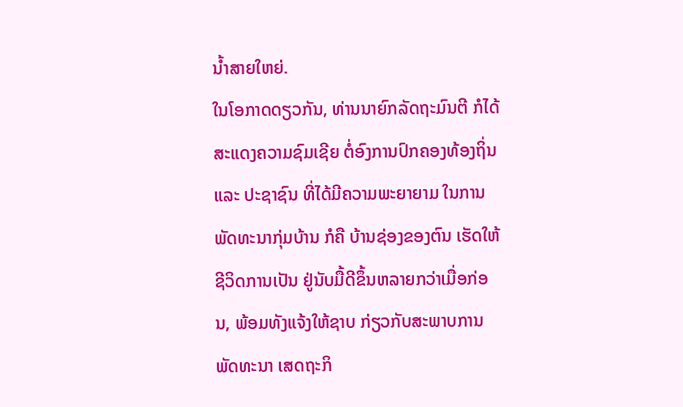ນໍ້າສາຍໃຫຍ່.
ໃນໂອກາດດຽວກັນ, ທ່ານນາຍົກລັດຖະມົນຕີ ກໍໄດ້ສະແດງຄວາມຊົມເຊີຍ ຕໍ່ອົງການປົກຄອງທ້ອງຖິ່ນ ແລະ ປະຊາຊົນ ທີ່ໄດ້ມີຄວາມພະຍາຍາມ ໃນການພັດທະນາກຸ່ມບ້ານ ກໍຄື ບ້ານຊ່ອງຂອງຕົນ ເຮັດໃຫ້ຊີວິດການເປັນ ຢູ່ນັບມື້ດີຂຶ້ນຫລາຍກວ່າເມື່ອກ່ອນ, ພ້ອມທັງແຈ້ງໃຫ້ຊາບ ກ່ຽວກັບສະພາບການພັດທະນາ ເສດຖະກິ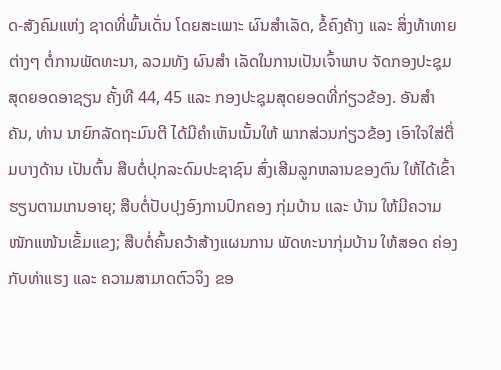ດ-ສັງຄົມແຫ່ງ ຊາດທີ່ພົ້ນເດັ່ນ ໂດຍສະເພາະ ຜົນສຳເລັດ, ຂໍ້ຄົງຄ້າງ ແລະ ສິ່ງທ້າທາຍຕ່າງໆ ຕໍ່ການພັດທະນາ, ລວມທັງ ຜົນສຳ ເລັດໃນການເປັນເຈົ້າພາບ ຈັດກອງປະຊຸມສຸດຍອດອາຊຽນ ຄັ້ງທີ 44, 45 ແລະ ກອງປະຊຸມສຸດຍອດທີ່ກ່ຽວຂ້ອງ. ອັນສຳຄັນ, ທ່ານ ນາຍົກລັດຖະມົນຕີ ໄດ້ມີຄຳເຫັນເນັ້ນໃຫ້ ພາກສ່ວນກ່ຽວຂ້ອງ ເອົາໃຈໃສ່ຕື່ມບາງດ້ານ ເປັນຕົ້ນ ສືບຕໍ່ປຸກລະດົມປະຊາຊົນ ສົ່ງເສີມລູກຫລານຂອງຕົນ ໃຫ້ໄດ້ເຂົ້າຮຽນຕາມເກນອາຍຸ; ສືບຕໍ່ປັບປຸງອົງການປົກຄອງ ກຸ່ມບ້ານ ແລະ ບ້ານ ໃຫ້ມີຄວາມໜັກແໜ້ນເຂັ້ມແຂງ; ສືບຕໍ່ຄົ້ນຄວ້າສ້າງແຜນການ ພັດທະນາກຸ່ມບ້ານ ໃຫ້ສອດ ຄ່ອງກັບທ່າແຮງ ແລະ ຄວາມສາມາດຕົວຈິງ ຂອ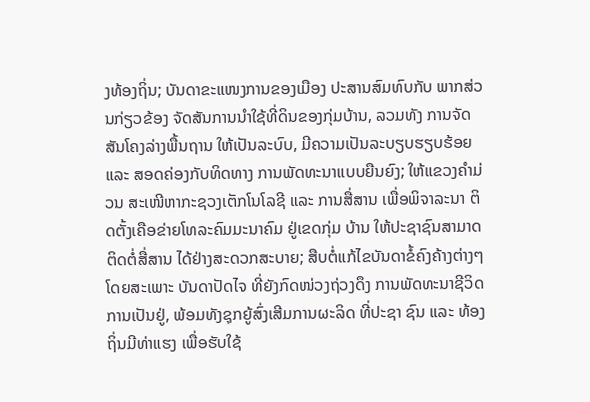ງທ້ອງຖິ່ນ; ບັນດາຂະແໜງການຂອງເມືອງ ປະສານສົມທົບກັບ ພາກສ່ວນກ່ຽວຂ້ອງ ຈັດສັນການນຳໃຊ້ທີ່ດິນຂອງກຸ່ມບ້ານ, ລວມທັງ ການຈັດສັນໂຄງລ່າງພື້ນຖານ ໃຫ້ເປັນລະບົບ, ມີຄວາມເປັນລະບຽບຮຽບຮ້ອຍ ແລະ ສອດຄ່ອງກັບທິດທາງ ການພັດທະນາແບບຍືນຍົງ; ໃຫ້ແຂວງຄຳມ່ວນ ສະເໜີຫາກະຊວງເຕັກໂນໂລຊີ ແລະ ການສື່ສານ ເພື່ອພິຈາລະນາ ຕິດຕັ້ງເຄືອຂ່າຍໂທລະຄົມມະນາຄົມ ຢູ່ເຂດກຸ່ມ ບ້ານ ໃຫ້ປະຊາຊົນສາມາດຕິດຕໍ່ສື່ສານ ໄດ້ຢ່າງສະດວກສະບາຍ; ສືບຕໍ່ແກ້ໄຂບັນດາຂໍ້ຄົງຄ້າງຕ່າງໆ ໂດຍສະເພາະ ບັນດາປັດໄຈ ທີ່ຍັງກົດໜ່ວງຖ່ວງດຶງ ການພັດທະນາຊີວິດການເປັນຢູ່, ພ້ອມທັງຊຸກຍູ້ສົ່ງເສີມການຜະລິດ ທີ່ປະຊາ ຊົນ ແລະ ທ້ອງຖິ່ນມີທ່າແຮງ ເພື່ອຮັບໃຊ້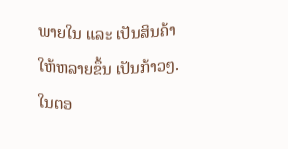ພາຍໃນ ແລະ ເປັນສິນຄ້າ ໃຫ້ຫລາຍຂຶ້ນ ເປັນກ້າວໆ.
ໃນຕອ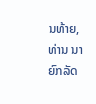ນທ້າຍ, ທ່ານ ນາຍົກລັດ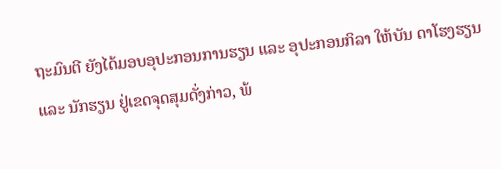ຖະມົນຕີ ຍັງໄດ້ມອບອຸປະກອນການຮຽນ ແລະ ອຸປະກອນກິລາ ໃຫ້ບັນ ດາໂຮງຮຽນ ແລະ ນັກຮຽນ ຢູ່ເຂດຈຸດສຸມດັ່ງກ່າວ, ພ້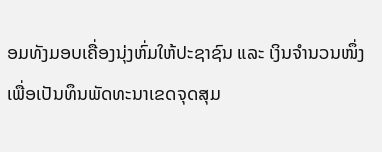ອມທັງມອບເຄື່ອງນຸ່ງຫົ່ມໃຫ້ປະຊາຊົນ ແລະ ເງິນຈຳນວນໜຶ່ງ ເພື່ອເປັນທຶນພັດທະນາເຂດຈຸດສຸມ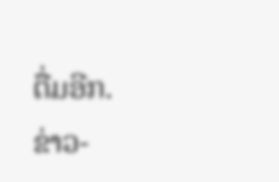ຕື່ມອີກ.
ຂ່າວ-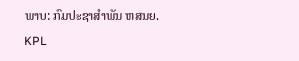ພາບ: ກົມປະຊາສຳພັນ ຫສນຍ.
KPL